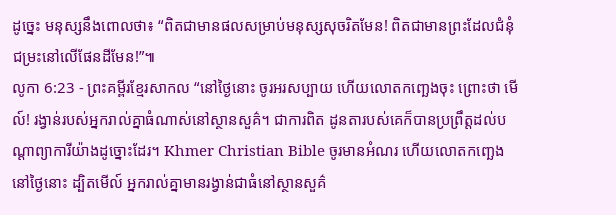ដូច្នេះ មនុស្សនឹងពោលថា៖ “ពិតជាមានផលសម្រាប់មនុស្សសុចរិតមែន! ពិតជាមានព្រះដែលជំនុំជម្រះនៅលើផែនដីមែន!”៕
លូកា 6:23 - ព្រះគម្ពីរខ្មែរសាកល “នៅថ្ងៃនោះ ចូរអរសប្បាយ ហើយលោតកញ្ឆេងចុះ ព្រោះថា មើល៍! រង្វាន់របស់អ្នករាល់គ្នាធំណាស់នៅស្ថានសួគ៌។ ជាការពិត ដូនតារបស់គេក៏បានប្រព្រឹត្តដល់បណ្ដាព្យាការីយ៉ាងដូច្នោះដែរ។ Khmer Christian Bible ចូរមានអំណរ ហើយលោតកញ្ឆេងនៅថ្ងៃនោះ ដ្បិតមើល៍ អ្នករាល់គ្នាមានរង្វាន់ជាធំនៅស្ថានសួគ៌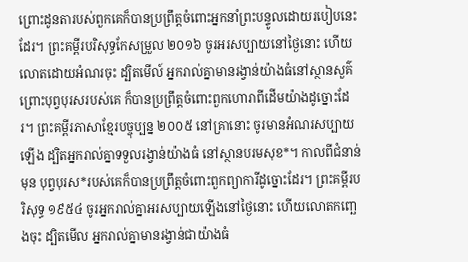ព្រោះដូនតារបស់ពួកគេក៏បានប្រព្រឹត្ដចំពោះអ្នកនាំព្រះបន្ទូលដោយរបៀបនេះដែរ។ ព្រះគម្ពីរបរិសុទ្ធកែសម្រួល ២០១៦ ចូរអរសប្បាយនៅថ្ងៃនោះ ហើយលោតដោយអំណរចុះ ដ្បិតមើល៍ អ្នករាល់គ្នាមានរង្វាន់យ៉ាងធំនៅស្ថានសួគ៌ ព្រោះបុព្វបុរសរបស់គេ ក៏បានប្រព្រឹត្តចំពោះពួកហោរាពីដើមយ៉ាងដូច្នោះដែរ។ ព្រះគម្ពីរភាសាខ្មែរបច្ចុប្បន្ន ២០០៥ នៅគ្រានោះ ចូរមានអំណរសប្បាយឡើង ដ្បិតអ្នករាល់គ្នាទទួលរង្វាន់យ៉ាងធំ នៅស្ថានបរមសុខ*។ កាលពីជំនាន់មុន បុព្វបុរស*របស់គេក៏បានប្រព្រឹត្តចំពោះពួកព្យាការីដូច្នោះដែរ។ ព្រះគម្ពីរបរិសុទ្ធ ១៩៥៤ ចូរអ្នករាល់គ្នាអរសប្បាយឡើងនៅថ្ងៃនោះ ហើយលោតកញ្ឆេងចុះ ដ្បិតមើល អ្នករាល់គ្នាមានរង្វាន់ជាយ៉ាងធំ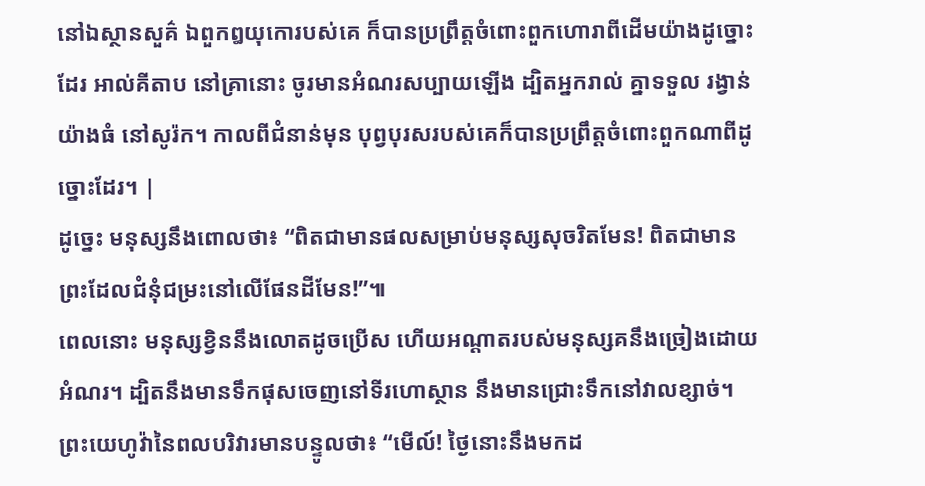នៅឯស្ថានសួគ៌ ឯពួកឰយុកោរបស់គេ ក៏បានប្រព្រឹត្តចំពោះពួកហោរាពីដើមយ៉ាងដូច្នោះដែរ អាល់គីតាប នៅគ្រានោះ ចូរមានអំណរសប្បាយឡើង ដ្បិតអ្នករាល់ គ្នាទទួល រង្វាន់យ៉ាងធំ នៅសូរ៉ក។ កាលពីជំនាន់មុន បុព្វបុរសរបស់គេក៏បានប្រព្រឹត្ដចំពោះពួកណាពីដូច្នោះដែរ។ |
ដូច្នេះ មនុស្សនឹងពោលថា៖ “ពិតជាមានផលសម្រាប់មនុស្សសុចរិតមែន! ពិតជាមានព្រះដែលជំនុំជម្រះនៅលើផែនដីមែន!”៕
ពេលនោះ មនុស្សខ្វិននឹងលោតដូចប្រើស ហើយអណ្ដាតរបស់មនុស្សគនឹងច្រៀងដោយអំណរ។ ដ្បិតនឹងមានទឹកផុសចេញនៅទីរហោស្ថាន នឹងមានជ្រោះទឹកនៅវាលខ្សាច់។
ព្រះយេហូវ៉ានៃពលបរិវារមានបន្ទូលថា៖ “មើល៍! ថ្ងៃនោះនឹងមកដ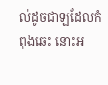ល់ដូចជាឡដែលកំពុងឆេះ នោះអ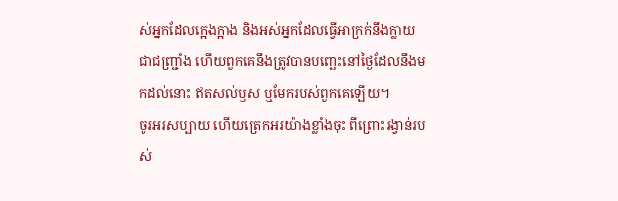ស់អ្នកដែលក្អេងក្អាង និងអស់អ្នកដែលធ្វើអាក្រក់នឹងក្លាយជាជញ្រ្ជាំង ហើយពួកគេនឹងត្រូវបានបញ្ឆេះនៅថ្ងៃដែលនឹងមកដល់នោះ ឥតសល់ឫស ឬមែករបស់ពួកគេឡើយ។
ចូរអរសប្បាយ ហើយត្រេកអរយ៉ាងខ្លាំងចុះ ពីព្រោះរង្វាន់របស់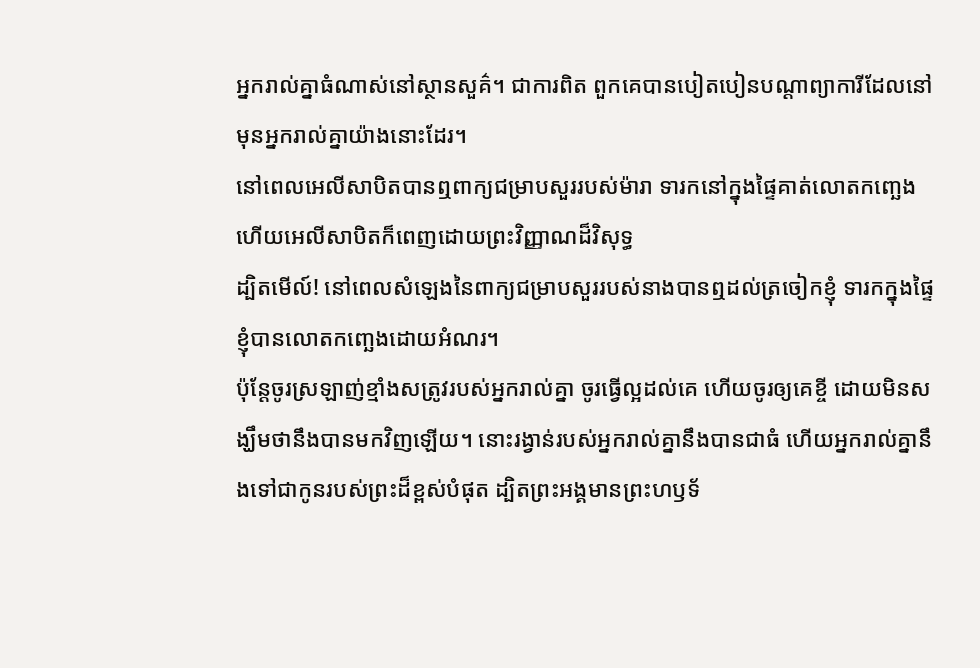អ្នករាល់គ្នាធំណាស់នៅស្ថានសួគ៌។ ជាការពិត ពួកគេបានបៀតបៀនបណ្ដាព្យាការីដែលនៅមុនអ្នករាល់គ្នាយ៉ាងនោះដែរ។
នៅពេលអេលីសាបិតបានឮពាក្យជម្រាបសួររបស់ម៉ារា ទារកនៅក្នុងផ្ទៃគាត់លោតកញ្ឆេង ហើយអេលីសាបិតក៏ពេញដោយព្រះវិញ្ញាណដ៏វិសុទ្ធ
ដ្បិតមើល៍! នៅពេលសំឡេងនៃពាក្យជម្រាបសួររបស់នាងបានឮដល់ត្រចៀកខ្ញុំ ទារកក្នុងផ្ទៃខ្ញុំបានលោតកញ្ឆេងដោយអំណរ។
ប៉ុន្តែចូរស្រឡាញ់ខ្មាំងសត្រូវរបស់អ្នករាល់គ្នា ចូរធ្វើល្អដល់គេ ហើយចូរឲ្យគេខ្ចី ដោយមិនសង្ឃឹមថានឹងបានមកវិញឡើយ។ នោះរង្វាន់របស់អ្នករាល់គ្នានឹងបានជាធំ ហើយអ្នករាល់គ្នានឹងទៅជាកូនរបស់ព្រះដ៏ខ្ពស់បំផុត ដ្បិតព្រះអង្គមានព្រះហឫទ័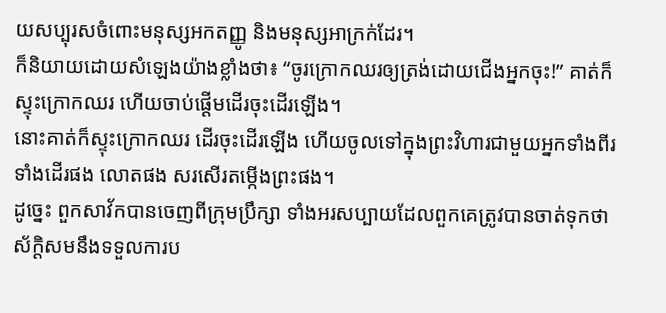យសប្បុរសចំពោះមនុស្សអកតញ្ញូ និងមនុស្សអាក្រក់ដែរ។
ក៏និយាយដោយសំឡេងយ៉ាងខ្លាំងថា៖ “ចូរក្រោកឈរឲ្យត្រង់ដោយជើងអ្នកចុះ!” គាត់ក៏ស្ទុះក្រោកឈរ ហើយចាប់ផ្ដើមដើរចុះដើរឡើង។
នោះគាត់ក៏ស្ទុះក្រោកឈរ ដើរចុះដើរឡើង ហើយចូលទៅក្នុងព្រះវិហារជាមួយអ្នកទាំងពីរ ទាំងដើរផង លោតផង សរសើរតម្កើងព្រះផង។
ដូច្នេះ ពួកសាវ័កបានចេញពីក្រុមប្រឹក្សា ទាំងអរសប្បាយដែលពួកគេត្រូវបានចាត់ទុកថាស័ក្ដិសមនឹងទទួលការប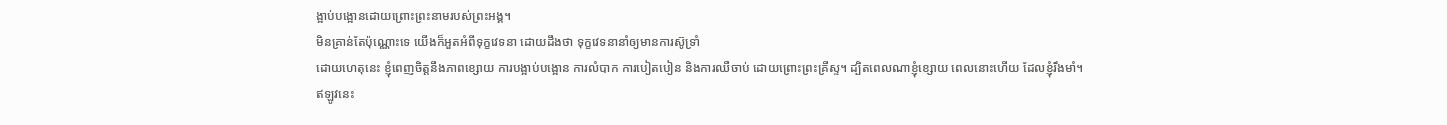ង្អាប់បង្អោនដោយព្រោះព្រះនាមរបស់ព្រះអង្គ។
មិនគ្រាន់តែប៉ុណ្ណោះទេ យើងក៏អួតអំពីទុក្ខវេទនា ដោយដឹងថា ទុក្ខវេទនានាំឲ្យមានការស៊ូទ្រាំ
ដោយហេតុនេះ ខ្ញុំពេញចិត្តនឹងភាពខ្សោយ ការបង្អាប់បង្អោន ការលំបាក ការបៀតបៀន និងការឈឺចាប់ ដោយព្រោះព្រះគ្រីស្ទ។ ដ្បិតពេលណាខ្ញុំខ្សោយ ពេលនោះហើយ ដែលខ្ញុំរឹងមាំ។
ឥឡូវនេះ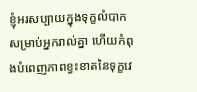ខ្ញុំអរសប្បាយក្នុងទុក្ខលំបាកសម្រាប់អ្នករាល់គ្នា ហើយកំពុងបំពេញភាពខ្វះខាតនៃទុក្ខវេ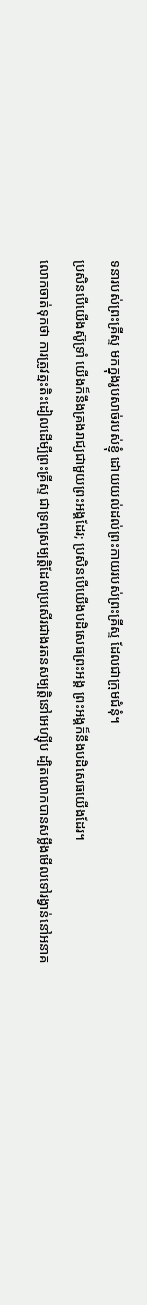ទនារបស់ព្រះគ្រីស្ទ មកក្នុងរូបសាច់របស់ខ្ញុំ ដោយយល់ដល់ព្រះកាយរបស់ព្រះគ្រីស្ទ ដែលជាក្រុមជំនុំ។
ប្រសិនបើយើងស៊ូទ្រាំ យើងក៏នឹងគ្រងរាជ្យជាមួយព្រះអង្គដែរ; ប្រសិនបើយើងបដិសេធព្រះអង្គ ព្រះអង្គក៏នឹងបដិសេធយើងដែរ។
លោកចាត់ទុកថា ការត្រូវត្មះតិះដៀលដើម្បីព្រះគ្រីស្ទ ជាទ្រព្យសម្បត្តិដែលប្រសើរជាងរតនសម្បត្តិនៅអេហ្ស៊ីប ដ្បិតលោកបានសម្លឹងមើលទៅរង្វាន់នៅអនាគ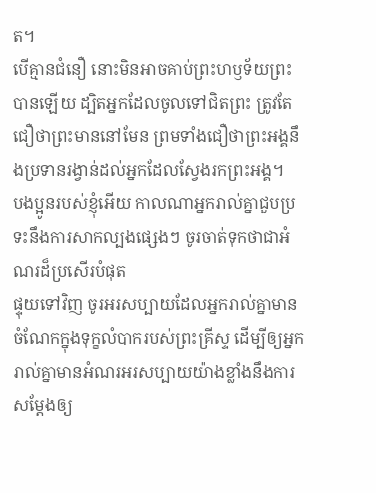ត។
បើគ្មានជំនឿ នោះមិនអាចគាប់ព្រះហឫទ័យព្រះបានឡើយ ដ្បិតអ្នកដែលចូលទៅជិតព្រះ ត្រូវតែជឿថាព្រះមាននៅមែន ព្រមទាំងជឿថាព្រះអង្គនឹងប្រទានរង្វាន់ដល់អ្នកដែលស្វែងរកព្រះអង្គ។
បងប្អូនរបស់ខ្ញុំអើយ កាលណាអ្នករាល់គ្នាជួបប្រទះនឹងការសាកល្បងផ្សេងៗ ចូរចាត់ទុកថាជាអំណរដ៏ប្រសើរបំផុត
ផ្ទុយទៅវិញ ចូរអរសប្បាយដែលអ្នករាល់គ្នាមានចំណែកក្នុងទុក្ខលំបាករបស់ព្រះគ្រីស្ទ ដើម្បីឲ្យអ្នករាល់គ្នាមានអំណរអរសប្បាយយ៉ាងខ្លាំងនឹងការសម្ដែងឲ្យ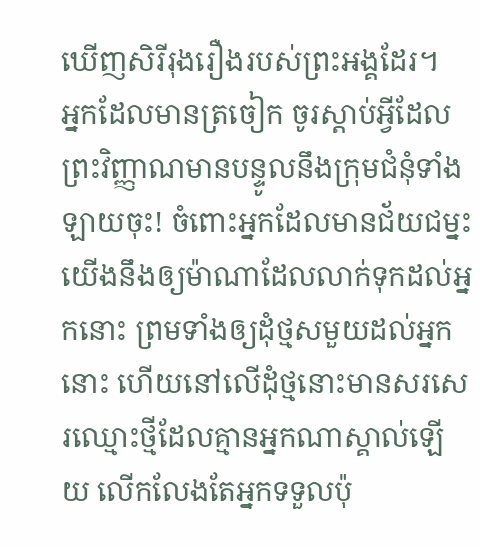ឃើញសិរីរុងរឿងរបស់ព្រះអង្គដែរ។
អ្នកដែលមានត្រចៀក ចូរស្ដាប់អ្វីដែលព្រះវិញ្ញាណមានបន្ទូលនឹងក្រុមជំនុំទាំងឡាយចុះ! ចំពោះអ្នកដែលមានជ័យជម្នះ យើងនឹងឲ្យម៉ាណាដែលលាក់ទុកដល់អ្នកនោះ ព្រមទាំងឲ្យដុំថ្មសមួយដល់អ្នកនោះ ហើយនៅលើដុំថ្មនោះមានសរសេរឈ្មោះថ្មីដែលគ្មានអ្នកណាស្គាល់ឡើយ លើកលែងតែអ្នកទទួលប៉ុ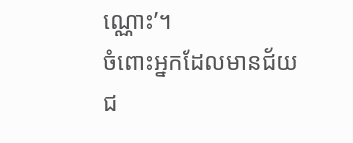ណ្ណោះ’។
ចំពោះអ្នកដែលមានជ័យជ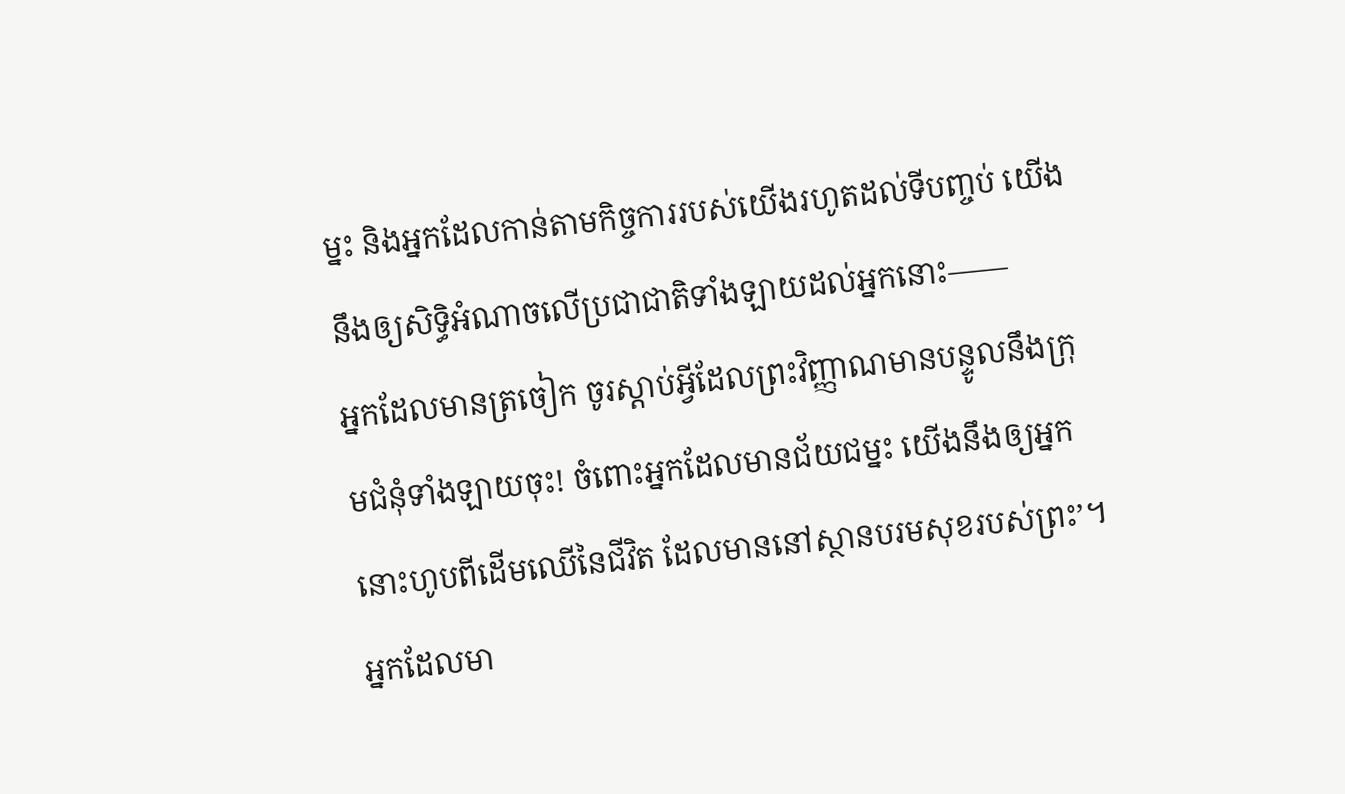ម្នះ និងអ្នកដែលកាន់តាមកិច្ចការរបស់យើងរហូតដល់ទីបញ្ចប់ យើងនឹងឲ្យសិទ្ធិអំណាចលើប្រជាជាតិទាំងឡាយដល់អ្នកនោះ——
អ្នកដែលមានត្រចៀក ចូរស្ដាប់អ្វីដែលព្រះវិញ្ញាណមានបន្ទូលនឹងក្រុមជំនុំទាំងឡាយចុះ! ចំពោះអ្នកដែលមានជ័យជម្នះ យើងនឹងឲ្យអ្នកនោះហូបពីដើមឈើនៃជីវិត ដែលមាននៅស្ថានបរមសុខរបស់ព្រះ’។
អ្នកដែលមា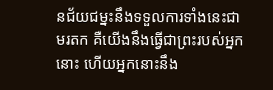នជ័យជម្នះនឹងទទួលការទាំងនេះជាមរតក គឺយើងនឹងធ្វើជាព្រះរបស់អ្នកនោះ ហើយអ្នកនោះនឹង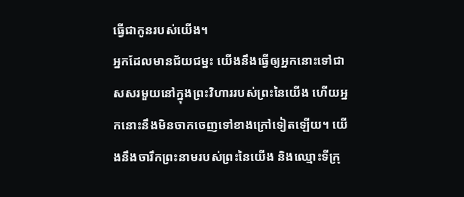ធ្វើជាកូនរបស់យើង។
អ្នកដែលមានជ័យជម្នះ យើងនឹងធ្វើឲ្យអ្នកនោះទៅជាសសរមួយនៅក្នុងព្រះវិហាររបស់ព្រះនៃយើង ហើយអ្នកនោះនឹងមិនចាកចេញទៅខាងក្រៅទៀតឡើយ។ យើងនឹងចារឹកព្រះនាមរបស់ព្រះនៃយើង និងឈ្មោះទីក្រុ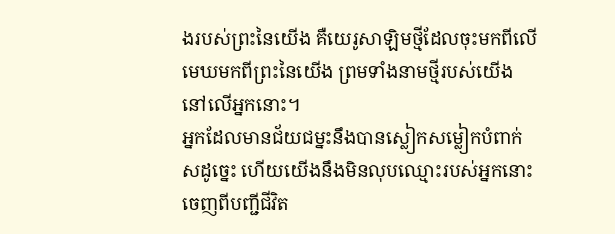ងរបស់ព្រះនៃយើង គឺយេរូសាឡិមថ្មីដែលចុះមកពីលើមេឃមកពីព្រះនៃយើង ព្រមទាំងនាមថ្មីរបស់យើង នៅលើអ្នកនោះ។
អ្នកដែលមានជ័យជម្នះនឹងបានស្លៀកសម្លៀកបំពាក់សដូច្នេះ ហើយយើងនឹងមិនលុបឈ្មោះរបស់អ្នកនោះចេញពីបញ្ជីជីវិត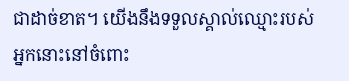ជាដាច់ខាត។ យើងនឹងទទួលស្គាល់ឈ្មោះរបស់អ្នកនោះនៅចំពោះ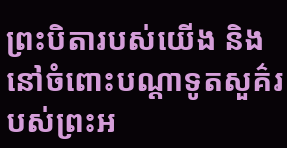ព្រះបិតារបស់យើង និងនៅចំពោះបណ្ដាទូតសួគ៌របស់ព្រះអ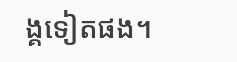ង្គទៀតផង។